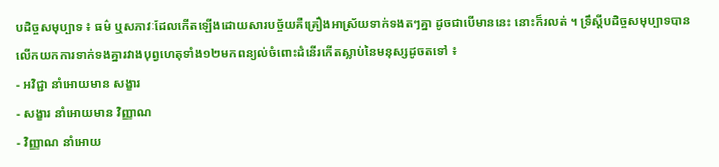បដិច្ចសមុប្បាទ ៖ ធម៌ ឬសភាវៈដែលកើតឡើងដោយសារបច្ច័យគឺគ្រឿងអាស្រ័យទាក់ទងតៗគ្នា ដូចជាបើមាននេះ នោះក៏រលត់ ។ ទ្រឹស្តីបដិច្ចសមុប្បាទបានលើកយកការទាក់ទងគ្នារវាងបុព្វហេតុទាំង១២មកពន្យល់ចំពោះដំនើរកើតស្លាប់នៃមនុស្សដូចតទៅ ៖
- អវិជ្ជា នាំអោយមាន សង្ខារ
- សង្ខារ នាំអោយមាន វិញ្ញាណ
- វិញ្ញាណ នាំអោយ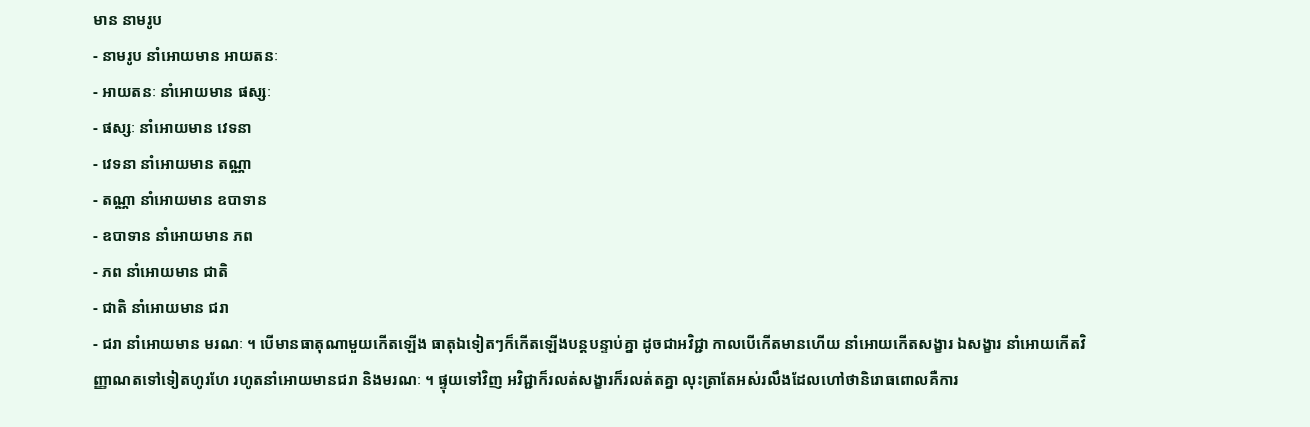មាន នាមរូប
- នាមរូប នាំអោយមាន អាយតនៈ
- អាយតនៈ នាំអោយមាន ផស្សៈ
- ផស្សៈ នាំអោយមាន វេទនា
- វេទនា នាំអោយមាន តណ្ណា
- តណ្ណា នាំអោយមាន ឧបាទាន
- ឧបាទាន នាំអោយមាន ភព
- ភព នាំអោយមាន ជាតិ
- ជាតិ នាំអោយមាន ជរា
- ជរា នាំអោយមាន មរណៈ ។ បើមានធាតុណាមួយកើតឡើង ធាតុឯទៀតៗក៏កើតឡើងបន្តបន្ទាប់គ្នា ដូចជាអវិជ្ជា កាលបើកើតមានហើយ នាំអោយកើតសង្ខារ ឯសង្ខារ នាំអោយកើតវិញ្ញាណតទៅទៀតហូរហែ រហូតនាំអោយមានជរា និងមរណៈ ។ ផ្ទុយទៅវិញ អវិជ្ជាក៏រលត់សង្ខារក៏រលត់តគ្នា លុះត្រាតែអស់រលឹងដែលហៅថានិរោធពោលគឺការ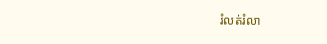រំលត់រំលា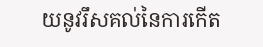យនូវរឹសគល់នៃការកើត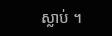ស្លាប់ ។